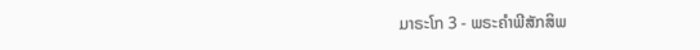ມາຣະໂກ 3 - ພຣະຄຳພີສັກສິພ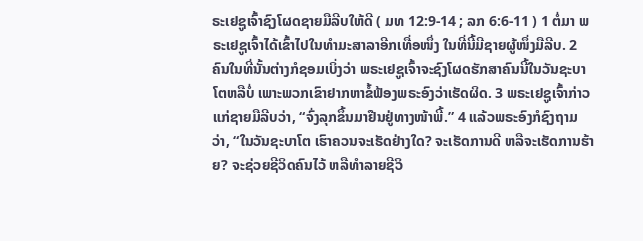ຣະເຢຊູເຈົ້າຊົງໂຜດຊາຍມືລີບໃຫ້ດີ ( ມທ 12:9-14 ; ລກ 6:6-11 ) 1 ຕໍ່ມາ ພຣະເຢຊູເຈົ້າໄດ້ເຂົ້າໄປໃນທຳມະສາລາອີກເທື່ອໜຶ່ງ ໃນທີ່ນີ້ມີຊາຍຜູ້ໜຶ່ງມືລີບ. 2 ຄົນໃນທີ່ນັ້ນຕ່າງກໍຊອມເບິ່ງວ່າ ພຣະເຢຊູເຈົ້າຈະຊົງໂຜດຮັກສາຄົນນີ້ໃນວັນຊະບາໂຕຫລືບໍ່ ເພາະພວກເຂົາຢາກຫາຂໍ້ຟ້ອງພຣະອົງວ່າເຮັດຜິດ. 3 ພຣະເຢຊູເຈົ້າກ່າວແກ່ຊາຍມືລີບວ່າ, “ຈົ່ງລຸກຂຶ້ນມາຢືນຢູ່ທາງໜ້າພີ້.” 4 ແລ້ວພຣະອົງກໍຊົງຖາມວ່າ, “ໃນວັນຊະບາໂຕ ເຮົາຄວນຈະເຮັດຢ່າງໃດ? ຈະເຮັດການດີ ຫລືຈະເຮັດການຮ້າຍ? ຈະຊ່ວຍຊີວິດຄົນໄວ້ ຫລືທຳລາຍຊີວິ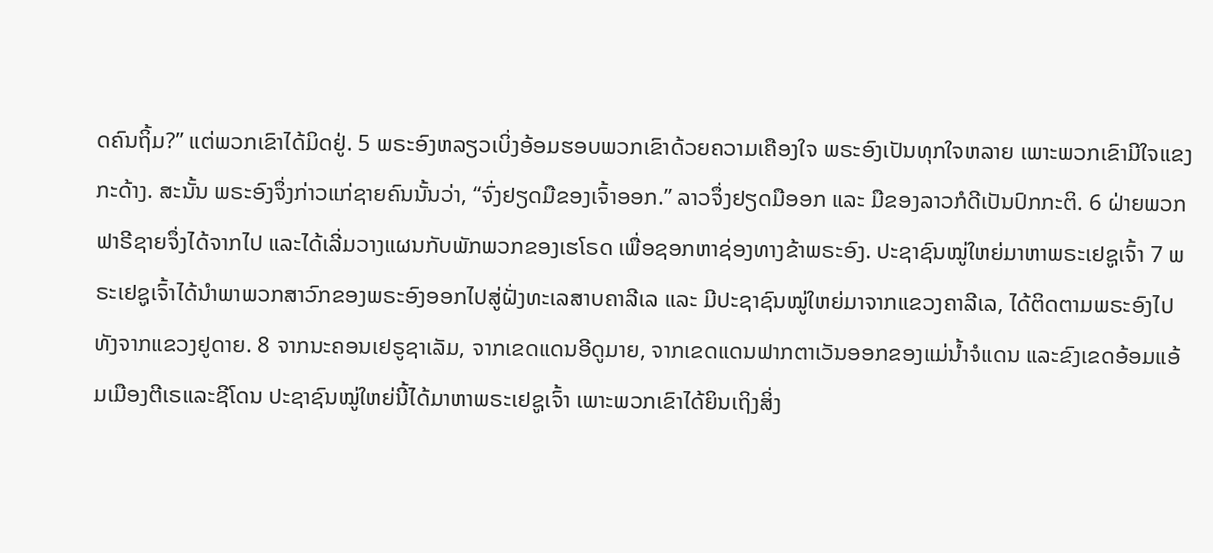ດຄົນຖິ້ມ?” ແຕ່ພວກເຂົາໄດ້ມິດຢູ່. 5 ພຣະອົງຫລຽວເບິ່ງອ້ອມຮອບພວກເຂົາດ້ວຍຄວາມເຄືອງໃຈ ພຣະອົງເປັນທຸກໃຈຫລາຍ ເພາະພວກເຂົາມີໃຈແຂງກະດ້າງ. ສະນັ້ນ ພຣະອົງຈຶ່ງກ່າວແກ່ຊາຍຄົນນັ້ນວ່າ, “ຈົ່ງຢຽດມືຂອງເຈົ້າອອກ.” ລາວຈຶ່ງຢຽດມືອອກ ແລະ ມືຂອງລາວກໍດີເປັນປົກກະຕິ. 6 ຝ່າຍພວກຟາຣີຊາຍຈຶ່ງໄດ້ຈາກໄປ ແລະໄດ້ເລີ່ມວາງແຜນກັບພັກພວກຂອງເຮໂຣດ ເພື່ອຊອກຫາຊ່ອງທາງຂ້າພຣະອົງ. ປະຊາຊົນໝູ່ໃຫຍ່ມາຫາພຣະເຢຊູເຈົ້າ 7 ພຣະເຢຊູເຈົ້າໄດ້ນຳພາພວກສາວົກຂອງພຣະອົງອອກໄປສູ່ຝັ່ງທະເລສາບຄາລີເລ ແລະ ມີປະຊາຊົນໝູ່ໃຫຍ່ມາຈາກແຂວງຄາລີເລ, ໄດ້ຕິດຕາມພຣະອົງໄປ ທັງຈາກແຂວງຢູດາຍ. 8 ຈາກນະຄອນເຢຣູຊາເລັມ, ຈາກເຂດແດນອີດູມາຍ, ຈາກເຂດແດນຟາກຕາເວັນອອກຂອງແມ່ນໍ້າຈໍແດນ ແລະຂົງເຂດອ້ອມແອ້ມເມືອງຕີເຣແລະຊີໂດນ ປະຊາຊົນໝູ່ໃຫຍ່ນີ້ໄດ້ມາຫາພຣະເຢຊູເຈົ້າ ເພາະພວກເຂົາໄດ້ຍິນເຖິງສິ່ງ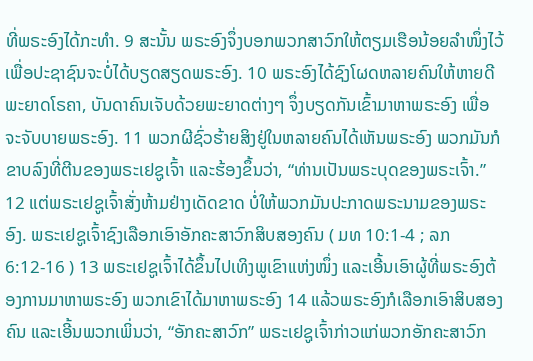ທີ່ພຣະອົງໄດ້ກະທຳ. 9 ສະນັ້ນ ພຣະອົງຈຶ່ງບອກພວກສາວົກໃຫ້ຕຽມເຮືອນ້ອຍລຳໜຶ່ງໄວ້ ເພື່ອປະຊາຊົນຈະບໍ່ໄດ້ບຽດສຽດພຣະອົງ. 10 ພຣະອົງໄດ້ຊົງໂຜດຫລາຍຄົນໃຫ້ຫາຍດີພະຍາດໂຣຄາ, ບັນດາຄົນເຈັບດ້ວຍພະຍາດຕ່າງໆ ຈຶ່ງບຽດກັນເຂົ້າມາຫາພຣະອົງ ເພື່ອຈະຈັບບາຍພຣະອົງ. 11 ພວກຜີຊົ່ວຮ້າຍສິງຢູ່ໃນຫລາຍຄົນໄດ້ເຫັນພຣະອົງ ພວກມັນກໍຂາບລົງທີ່ຕີນຂອງພຣະເຢຊູເຈົ້າ ແລະຮ້ອງຂຶ້ນວ່າ, “ທ່ານເປັນພຣະບຸດຂອງພຣະເຈົ້າ.” 12 ແຕ່ພຣະເຢຊູເຈົ້າສັ່ງຫ້າມຢ່າງເດັດຂາດ ບໍ່ໃຫ້ພວກມັນປະກາດພຣະນາມຂອງພຣະອົງ. ພຣະເຢຊູເຈົ້າຊົງເລືອກເອົາອັກຄະສາວົກສິບສອງຄົນ ( ມທ 10:1-4 ; ລກ 6:12-16 ) 13 ພຣະເຢຊູເຈົ້າໄດ້ຂຶ້ນໄປເທິງພູເຂົາແຫ່ງໜຶ່ງ ແລະເອີ້ນເອົາຜູ້ທີ່ພຣະອົງຕ້ອງການມາຫາພຣະອົງ ພວກເຂົາໄດ້ມາຫາພຣະອົງ 14 ແລ້ວພຣະອົງກໍເລືອກເອົາສິບສອງຄົນ ແລະເອີ້ນພວກເພິ່ນວ່າ, “ອັກຄະສາວົກ” ພຣະເຢຊູເຈົ້າກ່າວແກ່ພວກອັກຄະສາວົກ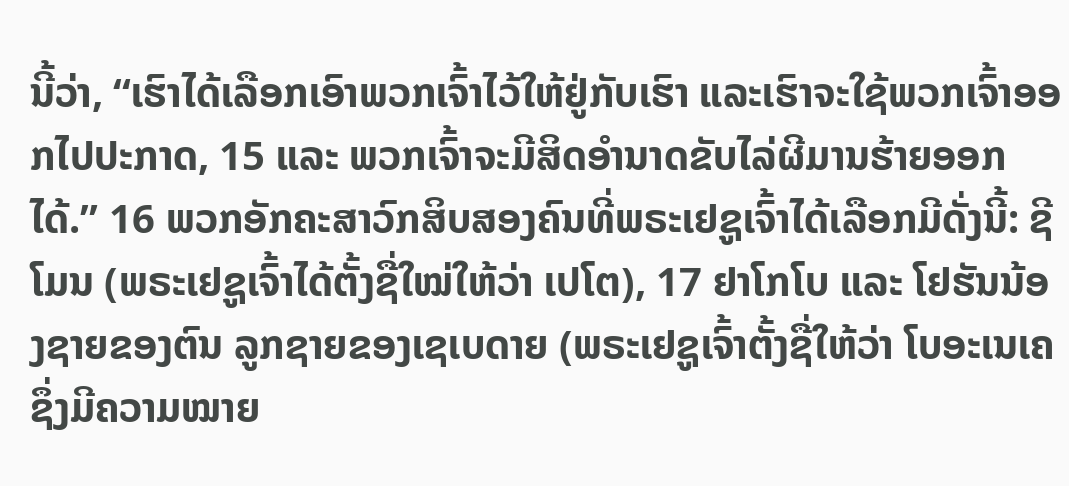ນີ້ວ່າ, “ເຮົາໄດ້ເລືອກເອົາພວກເຈົ້າໄວ້ໃຫ້ຢູ່ກັບເຮົາ ແລະເຮົາຈະໃຊ້ພວກເຈົ້າອອກໄປປະກາດ, 15 ແລະ ພວກເຈົ້າຈະມີສິດອຳນາດຂັບໄລ່ຜີມານຮ້າຍອອກໄດ້.” 16 ພວກອັກຄະສາວົກສິບສອງຄົນທີ່ພຣະເຢຊູເຈົ້າໄດ້ເລືອກມີດັ່ງນີ້: ຊີໂມນ (ພຣະເຢຊູເຈົ້າໄດ້ຕັ້ງຊື່ໃໝ່ໃຫ້ວ່າ ເປໂຕ), 17 ຢາໂກໂບ ແລະ ໂຢຮັນນ້ອງຊາຍຂອງຕົນ ລູກຊາຍຂອງເຊເບດາຍ (ພຣະເຢຊູເຈົ້າຕັ້ງຊື່ໃຫ້ວ່າ ໂບອະເນເຄ ຊຶ່ງມີຄວາມໝາຍ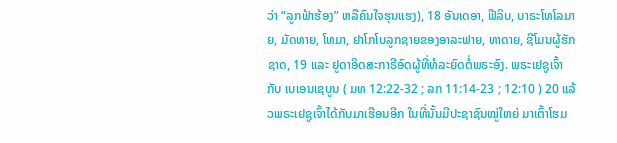ວ່າ “ລູກຟ້າຮ້ອງ” ຫລືຄົນໃຈຮຸນແຮງ), 18 ອັນເດອາ, ຟີລິບ, ບາຣະໂທໂລມາຍ, ມັດທາຍ, ໂທມາ, ຢາໂກໂບລູກຊາຍຂອງອາລະຟາຍ, ທາດາຍ, ຊີໂມນຜູ້ຮັກຊາດ, 19 ແລະ ຢູດາອິດສະກາຣີອົດຜູ້ທີ່ທໍລະຍົດຕໍ່ພຣະອົງ. ພຣະເຢຊູເຈົ້າ ກັບ ເບເອນເຊບູນ ( ມທ 12:22-32 ; ລກ 11:14-23 ; 12:10 ) 20 ແລ້ວພຣະເຢຊູເຈົ້າໄດ້ກັບມາເຮືອນອີກ ໃນທີ່ນັ້ນມີປະຊາຊົນໝູ່ໃຫຍ່ ມາເຕົ້າໂຮມ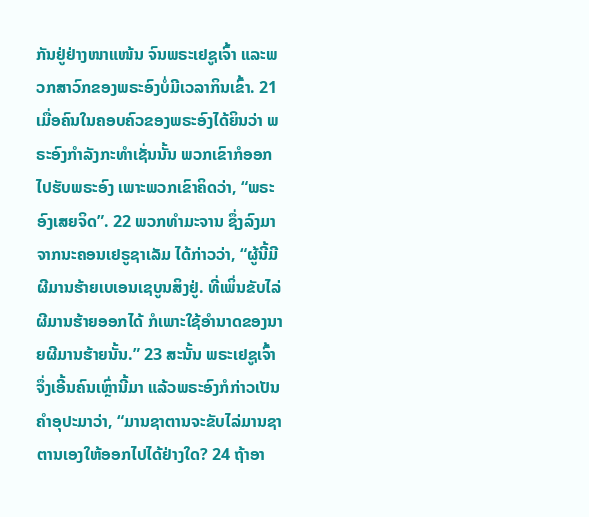ກັນຢູ່ຢ່າງໜາແໜ້ນ ຈົນພຣະເຢຊູເຈົ້າ ແລະພວກສາວົກຂອງພຣະອົງບໍ່ມີເວລາກິນເຂົ້າ. 21 ເມື່ອຄົນໃນຄອບຄົວຂອງພຣະອົງໄດ້ຍິນວ່າ ພຣະອົງກຳລັງກະທຳເຊັ່ນນັ້ນ ພວກເຂົາກໍອອກໄປຮັບພຣະອົງ ເພາະພວກເຂົາຄິດວ່າ, “ພຣະອົງເສຍຈິດ”. 22 ພວກທຳມະຈານ ຊຶ່ງລົງມາຈາກນະຄອນເຢຣູຊາເລັມ ໄດ້ກ່າວວ່າ, “ຜູ້ນີ້ມີຜີມານຮ້າຍເບເອນເຊບູນສິງຢູ່. ທີ່ເພິ່ນຂັບໄລ່ຜີມານຮ້າຍອອກໄດ້ ກໍເພາະໃຊ້ອຳນາດຂອງນາຍຜີມານຮ້າຍນັ້ນ.” 23 ສະນັ້ນ ພຣະເຢຊູເຈົ້າຈຶ່ງເອີ້ນຄົນເຫຼົ່ານີ້ມາ ແລ້ວພຣະອົງກໍກ່າວເປັນຄຳອຸປະມາວ່າ, “ມານຊາຕານຈະຂັບໄລ່ມານຊາຕານເອງໃຫ້ອອກໄປໄດ້ຢ່າງໃດ? 24 ຖ້າອາ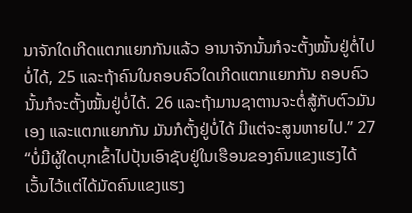ນາຈັກໃດເກີດແຕກແຍກກັນແລ້ວ ອານາຈັກນັ້ນກໍຈະຕັ້ງໝັ້ນຢູ່ຕໍ່ໄປບໍ່ໄດ້, 25 ແລະຖ້າຄົນໃນຄອບຄົວໃດເກີດແຕກແຍກກັນ ຄອບຄົວນັ້ນກໍຈະຕັ້ງໝັ້ນຢູ່ບໍ່ໄດ້. 26 ແລະຖ້າມານຊາຕານຈະຕໍ່ສູ້ກັບຕົວມັນເອງ ແລະແຕກແຍກກັນ ມັນກໍຕັ້ງຢູ່ບໍ່ໄດ້ ມີແຕ່ຈະສູນຫາຍໄປ.” 27 “ບໍ່ມີຜູ້ໃດບຸກເຂົ້າໄປປຸ້ນເອົາຊັບຢູ່ໃນເຮືອນຂອງຄົນແຂງແຮງໄດ້ ເວັ້ນໄວ້ແຕ່ໄດ້ມັດຄົນແຂງແຮງ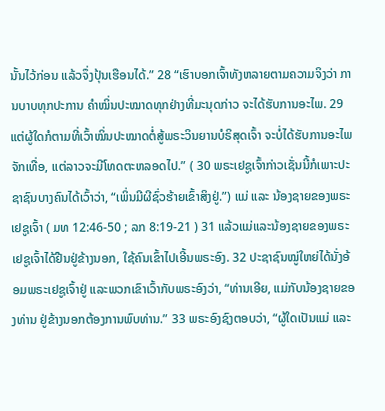ນັ້ນໄວ້ກ່ອນ ແລ້ວຈຶ່ງປຸ້ນເຮືອນໄດ້.” 28 “ເຮົາບອກເຈົ້າທັງຫລາຍຕາມຄວາມຈິງວ່າ ການບາບທຸກປະການ ຄຳໝິ່ນປະໝາດທຸກຢ່າງທີ່ມະນຸດກ່າວ ຈະໄດ້ຮັບການອະໄພ. 29 ແຕ່ຜູ້ໃດກໍຕາມທີ່ເວົ້າໝິ່ນປະໝາດຕໍ່ສູ້ພຣະວິນຍານບໍຣິສຸດເຈົ້າ ຈະບໍ່ໄດ້ຮັບການອະໄພຈັກເທື່ອ, ແຕ່ລາວຈະມີໂທດຕະຫລອດໄປ.” ( 30 ພຣະເຢຊູເຈົ້າກ່າວເຊັ່ນນີ້ກໍເພາະປະຊາຊົນບາງຄົນໄດ້ເວົ້າວ່າ, “ເພິ່ນມີຜີຊົ່ວຮ້າຍເຂົ້າສິງຢູ່.”) ແມ່ ແລະ ນ້ອງຊາຍຂອງພຣະເຢຊູເຈົ້າ ( ມທ 12:46-50 ; ລກ 8:19-21 ) 31 ແລ້ວແມ່ແລະນ້ອງຊາຍຂອງພຣະເຢຊູເຈົ້າໄດ້ຢືນຢູ່ຂ້າງນອກ, ໃຊ້ຄົນເຂົ້າໄປເອີ້ນພຣະອົງ. 32 ປະຊາຊົນໝູ່ໃຫຍ່ໄດ້ນັ່ງອ້ອມພຣະເຢຊູເຈົ້າຢູ່ ແລະພວກເຂົາເວົ້າກັບພຣະອົງວ່າ, “ທ່ານເອີຍ, ແມ່ກັບນ້ອງຊາຍຂອງທ່ານ ຢູ່ຂ້າງນອກຕ້ອງການພົບທ່ານ.” 33 ພຣະອົງຊົງຕອບວ່າ, “ຜູ້ໃດເປັນແມ່ ແລະ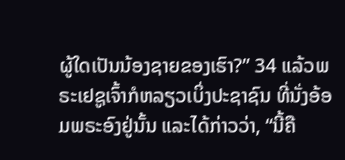ຜູ້ໃດເປັນນ້ອງຊາຍຂອງເຮົາ?” 34 ແລ້ວພຣະເຢຊູເຈົ້າກໍຫລຽວເບິ່ງປະຊາຊົນ ທີ່ນັ່ງອ້ອມພຣະອົງຢູ່ນັ້ນ ແລະໄດ້ກ່າວວ່າ, “ນີ້ຄື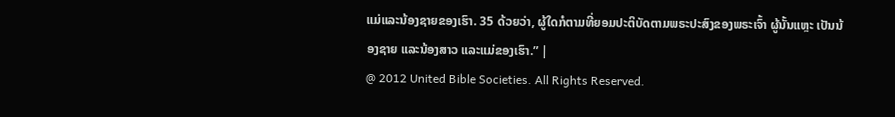ແມ່ແລະນ້ອງຊາຍຂອງເຮົາ. 35 ດ້ວຍວ່າ, ຜູ້ໃດກໍຕາມທີ່ຍອມປະຕິບັດຕາມພຣະປະສົງຂອງພຣະເຈົ້າ ຜູ້ນັ້ນແຫຼະ ເປັນນ້ອງຊາຍ ແລະນ້ອງສາວ ແລະແມ່ຂອງເຮົາ.” |
@ 2012 United Bible Societies. All Rights Reserved.